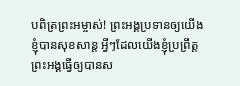បពិត្រព្រះអម្ចាស់! ព្រះអង្គប្រទានឲ្យយើងខ្ញុំបានសុខសាន្ត អ្វីៗដែលយើងខ្ញុំប្រព្រឹត្ត ព្រះអង្គធ្វើឲ្យបានស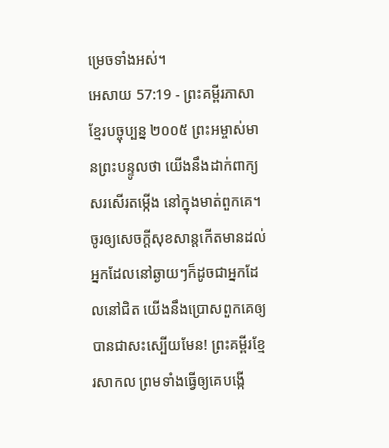ម្រេចទាំងអស់។
អេសាយ 57:19 - ព្រះគម្ពីរភាសាខ្មែរបច្ចុប្បន្ន ២០០៥ ព្រះអម្ចាស់មានព្រះបន្ទូលថា យើងនឹងដាក់ពាក្យសរសើរតម្កើង នៅក្នុងមាត់ពួកគេ។ ចូរឲ្យសេចក្ដីសុខសាន្តកើតមានដល់ អ្នកដែលនៅឆ្ងាយៗក៏ដូចជាអ្នកដែលនៅជិត យើងនឹងប្រោសពួកគេឲ្យ បានជាសះស្បើយមែន! ព្រះគម្ពីរខ្មែរសាកល ព្រមទាំងធ្វើឲ្យគេបង្កើ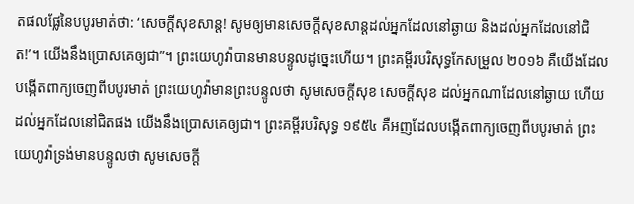តផលផ្លែនៃបបូរមាត់ថា: ‘សេចក្ដីសុខសាន្ត! សូមឲ្យមានសេចក្ដីសុខសាន្តដល់អ្នកដែលនៅឆ្ងាយ និងដល់អ្នកដែលនៅជិត!’។ យើងនឹងប្រោសគេឲ្យជា”។ ព្រះយេហូវ៉ាបានមានបន្ទូលដូច្នេះហើយ។ ព្រះគម្ពីរបរិសុទ្ធកែសម្រួល ២០១៦ គឺយើងដែលបង្កើតពាក្យចេញពីបបូរមាត់ ព្រះយេហូវ៉ាមានព្រះបន្ទូលថា សូមសេចក្ដីសុខ សេចក្ដីសុខ ដល់អ្នកណាដែលនៅឆ្ងាយ ហើយដល់អ្នកដែលនៅជិតផង យើងនឹងប្រោសគេឲ្យជា។ ព្រះគម្ពីរបរិសុទ្ធ ១៩៥៤ គឺអញដែលបង្កើតពាក្យចេញពីបបូរមាត់ ព្រះយេហូវ៉ាទ្រង់មានបន្ទូលថា សូមសេចក្ដី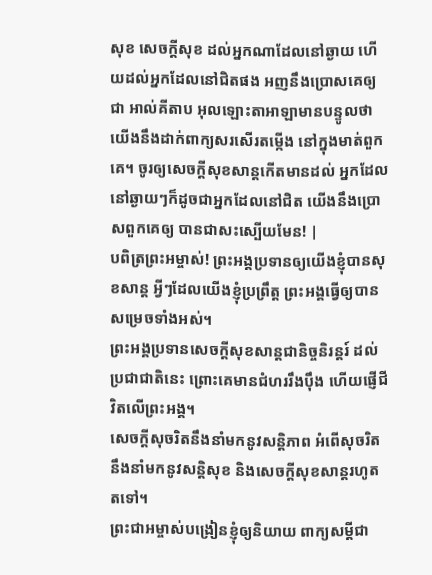សុខ សេចក្ដីសុខ ដល់អ្នកណាដែលនៅឆ្ងាយ ហើយដល់អ្នកដែលនៅជិតផង អញនឹងប្រោសគេឲ្យជា អាល់គីតាប អុលឡោះតាអាឡាមានបន្ទូលថា យើងនឹងដាក់ពាក្យសរសើរតម្កើង នៅក្នុងមាត់ពួកគេ។ ចូរឲ្យសេចក្ដីសុខសាន្តកើតមានដល់ អ្នកដែលនៅឆ្ងាយៗក៏ដូចជាអ្នកដែលនៅជិត យើងនឹងប្រោសពួកគេឲ្យ បានជាសះស្បើយមែន! |
បពិត្រព្រះអម្ចាស់! ព្រះអង្គប្រទានឲ្យយើងខ្ញុំបានសុខសាន្ត អ្វីៗដែលយើងខ្ញុំប្រព្រឹត្ត ព្រះអង្គធ្វើឲ្យបានសម្រេចទាំងអស់។
ព្រះអង្គប្រទានសេចក្ដីសុខសាន្តជានិច្ចនិរន្តរ៍ ដល់ប្រជាជាតិនេះ ព្រោះគេមានជំហររឹងប៉ឹង ហើយផ្ញើជីវិតលើព្រះអង្គ។
សេចក្ដីសុចរិតនឹងនាំមកនូវសន្តិភាព អំពើសុចរិតនឹងនាំមកនូវសន្តិសុខ និងសេចក្ដីសុខសាន្តរហូតតទៅ។
ព្រះជាអម្ចាស់បង្រៀនខ្ញុំឲ្យនិយាយ ពាក្យសម្ដីជា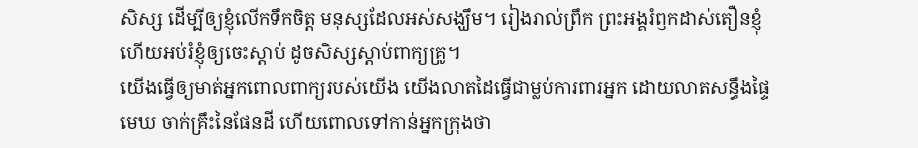សិស្ស ដើម្បីឲ្យខ្ញុំលើកទឹកចិត្ត មនុស្សដែលអស់សង្ឃឹម។ រៀងរាល់ព្រឹក ព្រះអង្គរំឭកដាស់តឿនខ្ញុំ ហើយអប់រំខ្ញុំឲ្យចេះស្ដាប់ ដូចសិស្សស្ដាប់ពាក្យគ្រូ។
យើងធ្វើឲ្យមាត់អ្នកពោលពាក្យរបស់យើង យើងលាតដៃធ្វើជាម្លប់ការពារអ្នក ដោយលាតសន្ធឹងផ្ទៃមេឃ ចាក់គ្រឹះនៃផែនដី ហើយពោលទៅកាន់អ្នកក្រុងថា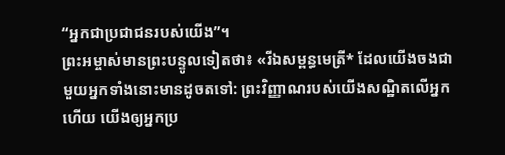“អ្នកជាប្រជាជនរបស់យើង”។
ព្រះអម្ចាស់មានព្រះបន្ទូលទៀតថា៖ «រីឯសម្ពន្ធមេត្រី* ដែលយើងចងជាមួយអ្នកទាំងនោះមានដូចតទៅ: ព្រះវិញ្ញាណរបស់យើងសណ្ឋិតលើអ្នកហើយ យើងឲ្យអ្នកប្រ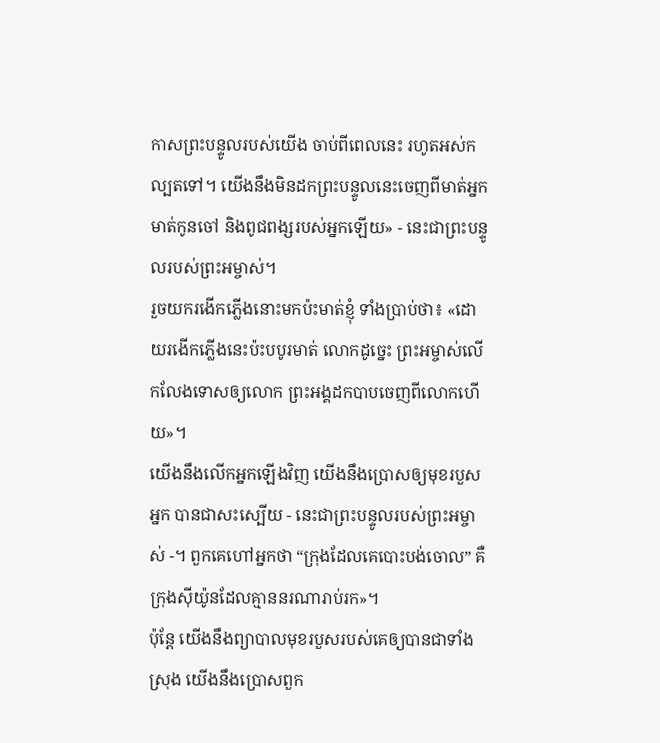កាសព្រះបន្ទូលរបស់យើង ចាប់ពីពេលនេះ រហូតអស់កល្បតទៅ។ យើងនឹងមិនដកព្រះបន្ទូលនេះចេញពីមាត់អ្នក មាត់កូនចៅ និងពូជពង្សរបស់អ្នកឡើយ» - នេះជាព្រះបន្ទូលរបស់ព្រះអម្ចាស់។
រួចយករងើកភ្លើងនោះមកប៉ះមាត់ខ្ញុំ ទាំងប្រាប់ថា៖ «ដោយរងើកភ្លើងនេះប៉ះបបូរមាត់ លោកដូច្នេះ ព្រះអម្ចាស់លើកលែងទោសឲ្យលោក ព្រះអង្គដកបាបចេញពីលោកហើយ»។
យើងនឹងលើកអ្នកឡើងវិញ យើងនឹងប្រោសឲ្យមុខរបួសអ្នក បានជាសះស្បើយ - នេះជាព្រះបន្ទូលរបស់ព្រះអម្ចាស់ -។ ពួកគេហៅអ្នកថា “ក្រុងដែលគេបោះបង់ចោល” គឺក្រុងស៊ីយ៉ូនដែលគ្មាននរណារាប់រក»។
ប៉ុន្តែ យើងនឹងព្យាបាលមុខរបួសរបស់គេឲ្យបានជាទាំងស្រុង យើងនឹងប្រោសពួក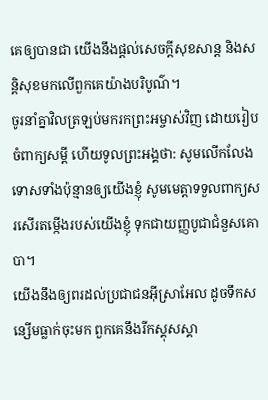គេឲ្យបានជា យើងនឹងផ្ដល់សេចក្ដីសុខសាន្ត និងសន្តិសុខមកលើពួកគេយ៉ាងបរិបូណ៌។
ចូរនាំគ្នាវិលត្រឡប់មករកព្រះអម្ចាស់វិញ ដោយរៀបចំពាក្យសម្ដី ហើយទូលព្រះអង្គថា: សូមលើកលែងទោសទាំងប៉ុន្មានឲ្យយើងខ្ញុំ សូមមេត្តាទទួលពាក្យសរសើរតម្កើងរបស់យើងខ្ញុំ ទុកជាយញ្ញបូជាជំនួសគោបា។
យើងនឹងឲ្យពរដល់ប្រជាជនអ៊ីស្រាអែល ដូចទឹកសន្សើមធ្លាក់ចុះមក ពួកគេនឹងរីកស្គុសស្គា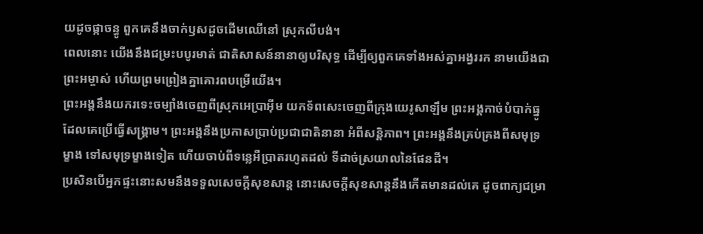យដូចផ្កាចន្ធូ ពួកគេនឹងចាក់ឫសដូចដើមឈើនៅ ស្រុកលីបង់។
ពេលនោះ យើងនឹងជម្រះបបូរមាត់ ជាតិសាសន៍នានាឲ្យបរិសុទ្ធ ដើម្បីឲ្យពួកគេទាំងអស់គ្នាអង្វររក នាមយើងជាព្រះអម្ចាស់ ហើយព្រមព្រៀងគ្នាគោរពបម្រើយើង។
ព្រះអង្គនឹងយករទេះចម្បាំងចេញពីស្រុកអេប្រាអ៊ីម យកទ័ពសេះចេញពីក្រុងយេរូសាឡឹម ព្រះអង្គកាច់បំបាក់ធ្នូដែលគេប្រើធ្វើសង្គ្រាម។ ព្រះអង្គនឹងប្រកាសប្រាប់ប្រជាជាតិនានា អំពីសន្តិភាព។ ព្រះអង្គនឹងគ្រប់គ្រងពីសមុទ្រម្ខាង ទៅសមុទ្រម្ខាងទៀត ហើយចាប់ពីទន្លេអឺប្រាតរហូតដល់ ទីដាច់ស្រយាលនៃផែនដី។
ប្រសិនបើអ្នកផ្ទះនោះសមនឹងទទួលសេចក្ដីសុខសាន្ត នោះសេចក្ដីសុខសាន្តនឹងកើតមានដល់គេ ដូចពាក្យជម្រា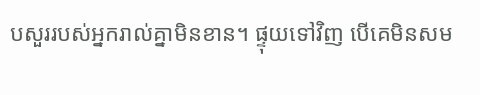បសួររបស់អ្នករាល់គ្នាមិនខាន។ ផ្ទុយទៅវិញ បើគេមិនសម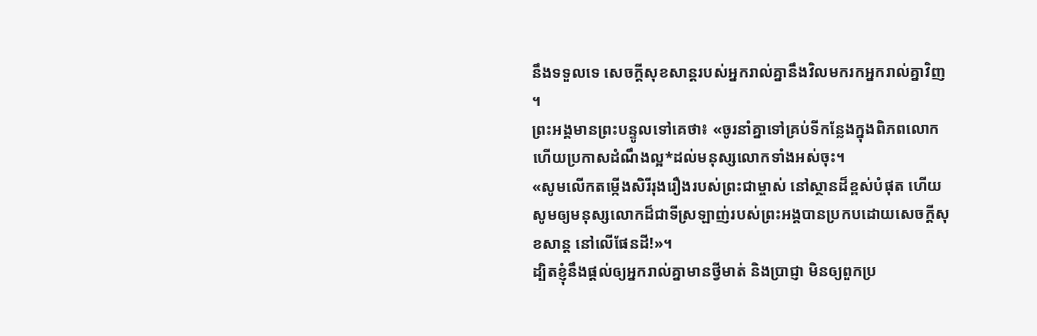នឹងទទួលទេ សេចក្ដីសុខសាន្តរបស់អ្នករាល់គ្នានឹងវិលមករកអ្នករាល់គ្នាវិញ ។
ព្រះអង្គមានព្រះបន្ទូលទៅគេថា៖ «ចូរនាំគ្នាទៅគ្រប់ទីកន្លែងក្នុងពិភពលោក ហើយប្រកាសដំណឹងល្អ*ដល់មនុស្សលោកទាំងអស់ចុះ។
«សូមលើកតម្កើងសិរីរុងរឿងរបស់ព្រះជាម្ចាស់ នៅស្ថានដ៏ខ្ពស់បំផុត ហើយសូមឲ្យមនុស្សលោកដ៏ជាទីស្រឡាញ់របស់ព្រះអង្គបានប្រកបដោយសេចក្ដីសុខសាន្ត នៅលើផែនដី!»។
ដ្បិតខ្ញុំនឹងផ្ដល់ឲ្យអ្នករាល់គ្នាមានថ្វីមាត់ និងប្រាជ្ញា មិនឲ្យពួកប្រ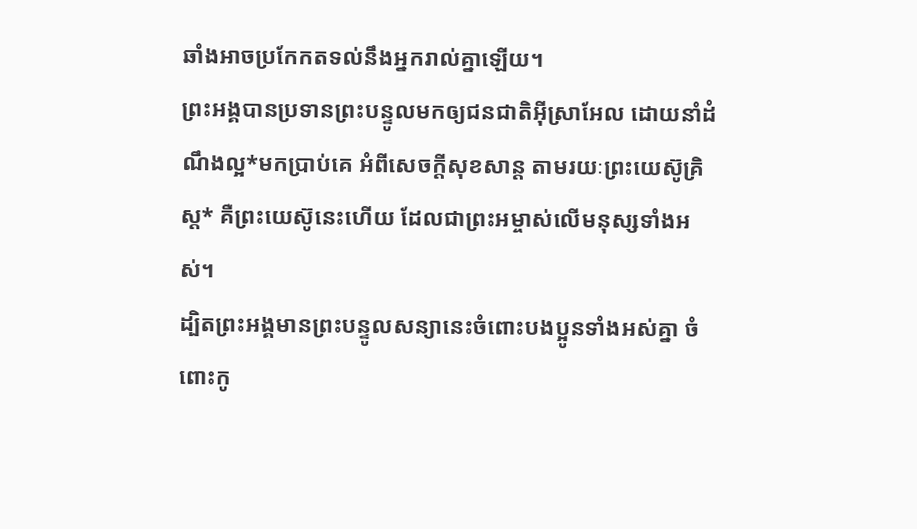ឆាំងអាចប្រកែកតទល់នឹងអ្នករាល់គ្នាឡើយ។
ព្រះអង្គបានប្រទានព្រះបន្ទូលមកឲ្យជនជាតិអ៊ីស្រាអែល ដោយនាំដំណឹងល្អ*មកប្រាប់គេ អំពីសេចក្ដីសុខសាន្ត តាមរយៈព្រះយេស៊ូគ្រិស្ត* គឺព្រះយេស៊ូនេះហើយ ដែលជាព្រះអម្ចាស់លើមនុស្សទាំងអស់។
ដ្បិតព្រះអង្គមានព្រះបន្ទូលសន្យានេះចំពោះបងប្អូនទាំងអស់គ្នា ចំពោះកូ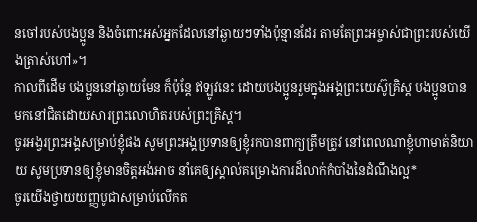នចៅរបស់បងប្អូន និងចំពោះអស់អ្នកដែលនៅឆ្ងាយៗទាំងប៉ុន្មានដែរ តាមតែព្រះអម្ចាស់ជាព្រះរបស់យើងត្រាស់ហៅ»។
កាលពីដើម បងប្អូននៅឆ្ងាយមែន ក៏ប៉ុន្តែ ឥឡូវនេះ ដោយបងប្អូនរួមក្នុងអង្គព្រះយេស៊ូគ្រិស្ត បងប្អូនបានមកនៅជិតដោយសារព្រះលោហិតរបស់ព្រះគ្រិស្ត។
ចូរអង្វរព្រះអង្គសម្រាប់ខ្ញុំផង សូមព្រះអង្គប្រទានឲ្យខ្ញុំរកបានពាក្យត្រឹមត្រូវ នៅពេលណាខ្ញុំហាមាត់និយាយ សូមប្រទានឲ្យខ្ញុំមានចិត្តអង់អាច នាំគេឲ្យស្គាល់គម្រោងការដ៏លាក់កំបាំងនៃដំណឹងល្អ*
ចូរយើងថ្វាយយញ្ញបូជាសម្រាប់លើកត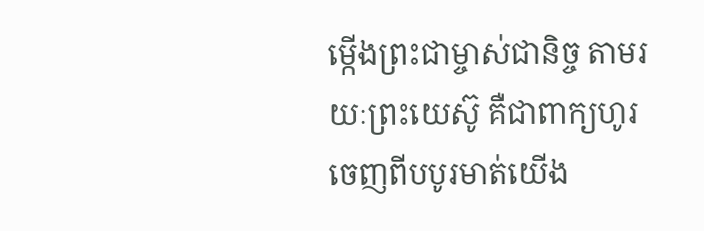ម្កើងព្រះជាម្ចាស់ជានិច្ច តាមរយៈព្រះយេស៊ូ គឺជាពាក្យហូរចេញពីបបូរមាត់យើង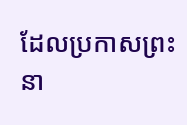ដែលប្រកាសព្រះនា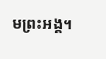មព្រះអង្គ។